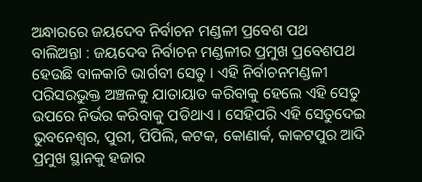ଅନ୍ଧାରରେ ଜୟଦେବ ନିର୍ବାଚନ ମଣ୍ଡଳୀ ପ୍ରବେଶ ପଥ
ବାଲିଅନ୍ତା : ଜୟଦେବ ନିର୍ବାଚନ ମଣ୍ଡଳୀର ପ୍ରମୁଖ ପ୍ରବେଶପଥ ହେଉଛି ବାଳକାଟି ଭାର୍ଗବୀ ସେତୁ । ଏହି ନିର୍ବାଚନମଣ୍ଡଳୀ ପରିସରଭୁକ୍ତ ଅଞ୍ଚଳକୁ ଯାତାୟାତ କରିବାକୁ ହେଲେ ଏହି ସେତୁ ଉପରେ ନିର୍ଭର କରିବାକୁ ପଡିଥାଏ । ସେହିପରି ଏହି ସେତୁଦେଇ ଭୁବନେଶ୍ୱର, ପୁରୀ, ପିପିଲି, କଟକ, କୋଣାର୍କ, କାକଟପୁର ଆଦି ପ୍ରମୁଖ ସ୍ଥାନକୁ ହଜାର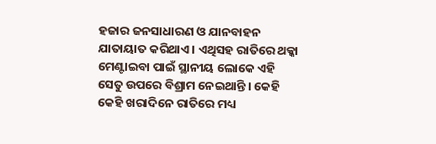ହଜାର ଜନସାଧାରଣ ଓ ଯାନବାହନ ଯାତାୟାତ କରିଥାଏ । ଏଥିସହ ରାତିରେ ଥକ୍କା ମେଣ୍ଟାଇବା ପାଇଁ ସ୍ଥାନୀୟ ଲୋକେ ଏହି ସେତୁ ଉପରେ ବିଶ୍ରାମ ନେଇଥାନ୍ତି । କେହି କେହି ଖରାଦିନେ ରାତିରେ ମଧ୍ୟ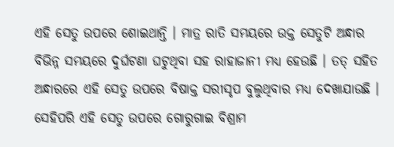ଏହି ସେତୁ ଉପରେ ଶୋଇଥାନ୍ତି । ମାତ୍ର ରାତି ସମୟରେ ଉକ୍ତ ସେତୁଟି ଅନ୍ଧାର ବିଭିନ୍ନ ସମୟରେ ଦୁର୍ଘଟଣା ଘଟୁଥିବା ସହ ରାହାଜାନୀ ମଧ୍ୟ ହେଉଛି । ତତ୍ ସହିତ ଅନ୍ଧାରରେ ଏହି ସେତୁ ଉପରେ ବିଷାକ୍ତ ସରୀସୃପ ବୁଲୁଥିବାର ମଧ୍ୟ ଦେଖାଯାଉଛି । ସେହିପରି ଏହି ସେତୁ ଉପରେ ଗୋରୁଗାଇ ବିଶ୍ରାମ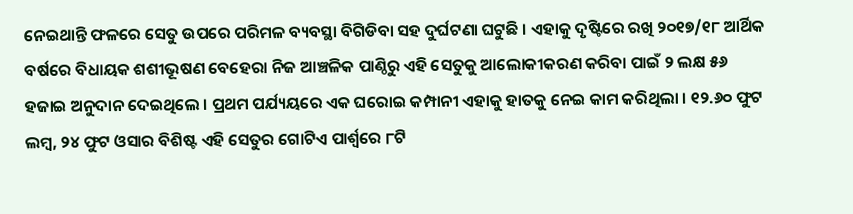ନେଇଥାନ୍ତି ଫଳରେ ସେତୁ ଉପରେ ପରିମଳ ବ୍ୟବସ୍ଥା ବିଗିଡିବା ସହ ଦୁର୍ଘଟଣା ଘଟୁଛି । ଏହାକୁ ଦୃଷ୍ଟିରେ ରଖି ୨୦୧୭/୧୮ ଆର୍ଥିକ ବର୍ଷରେ ବିଧାୟକ ଶଶୀଭୂଷଣ ବେହେରା ନିଜ ଆଞ୍ଚଳିକ ପାଣ୍ଠିରୁ ଏହି ସେତୁକୁ ଆଲୋକୀକରଣ କରିବା ପାଇଁ ୨ ଲକ୍ଷ ୫୬ ହଜାଇ ଅନୁଦାନ ଦେଇଥିଲେ । ପ୍ରଥମ ପର୍ଯ୍ୟୟରେ ଏକ ଘରୋଇ କମ୍ପାନୀ ଏହାକୁ ହାତକୁ ନେଇ କାମ କରିଥିଲା । ୧୨.୬୦ ଫୁଟ ଲମ୍ବ, ୨୪ ଫୁଟ ଓସାର ବିଶିଷ୍ଟ ଏହି ସେତୁର ଗୋଟିଏ ପାର୍ଶ୍ୱରେ ୮ଟି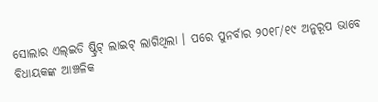ସୋଲାର ଏଲ୍ଇଡି ଷ୍ଟ୍ରିଟ୍ ଲାଇଟ୍ ଲାଗିଥିଲା । ପରେ ପୁନର୍ବାର ୨୦୧୮/୧୯ ଅନୁରୂପ ଭାବେ ବିଧାୟକଙ୍କ ଆଞ୍ଚଳିକ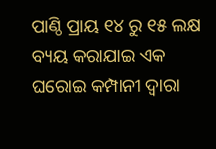ପାଣ୍ଠି ପ୍ରାୟ ୧୪ ରୁ ୧୫ ଲକ୍ଷ ବ୍ୟୟ କରାଯାଇ ଏକ ଘରୋଇ କମ୍ପାନୀ ଦ୍ୱାରା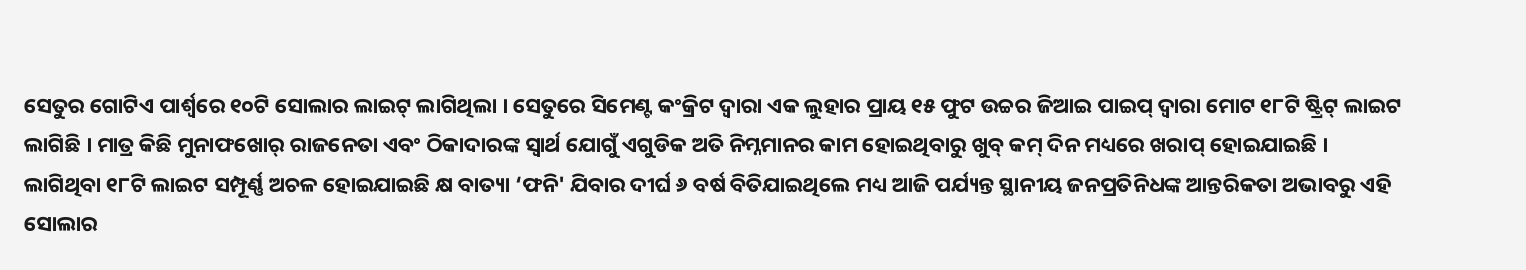ସେତୁର ଗୋଟିଏ ପାର୍ଶ୍ୱରେ ୧୦ଟି ସୋଲାର ଲାଇଟ୍ ଲାଗିଥିଲା । ସେତୁରେ ସିମେଣ୍ଟ କଂକ୍ରିଟ ଦ୍ୱାରା ଏକ ଲୁହାର ପ୍ରାୟ ୧୫ ଫୁଟ ଉଚ୍ଚର ଜିଆଇ ପାଇପ୍ ଦ୍ୱାରା ମୋଟ ୧୮ଟି ଷ୍ଟ୍ରିଟ୍ ଲାଇଟ ଲାଗିଛି । ମାତ୍ର କିଛି ମୁନାଫଖୋର୍ ରାଜନେତା ଏବଂ ଠିକାଦାରଙ୍କ ସ୍ୱାର୍ଥ ଯୋଗୁଁ ଏଗୁଡିକ ଅତି ନିମ୍ନମାନର କାମ ହୋଇଥିବାରୁ ଖୁବ୍ କମ୍ ଦିନ ମଧ୍ୟରେ ଖରାପ୍ ହୋଇଯାଇଛି ।
ଲାଗିଥିବା ୧୮ଟି ଲାଇଟ ସମ୍ପୂର୍ଣ୍ଣ ଅଚଳ ହୋଇଯାଇଛି କ୍ଷ ବାତ୍ୟା ‘ଫନି' ଯିବାର ଦୀର୍ଘ ୬ ବର୍ଷ ବିତିଯାଇଥିଲେ ମଧ୍ୟ ଆଜି ପର୍ଯ୍ୟନ୍ତ ସ୍ଥାନୀୟ ଜନପ୍ରତିନିଧଙ୍କ ଆନ୍ତରିକତା ଅଭାବରୁ ଏହି ସୋଲାର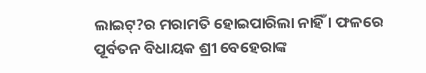ଲାଇଟ୍?ର ମରାମତି ହୋଇପାରିଲା ନାହିଁ । ଫଳରେ ପୂର୍ବତନ ବିଧାୟକ ଶ୍ରୀ ବେହେରାଙ୍କ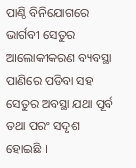ପାଣ୍ଠି ବିନିଯୋଗରେ ଭାର୍ଗବୀ ସେତୁର ଆଲୋକୀକରଣ ବ୍ୟବସ୍ଥା ପାଣିରେ ପଡିବା ସହ ସେତୁର ଅବସ୍ଥା ଯଥା ପୂର୍ବ ତଥା ପରଂ ସଦୃଶ ହୋଇଛି ।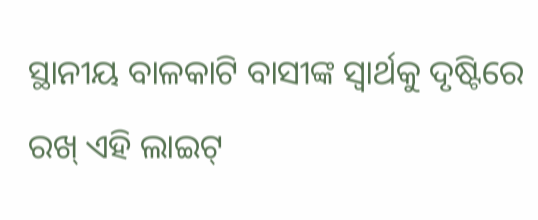ସ୍ଥାନୀୟ ବାଳକାଟି ବାସୀଙ୍କ ସ୍ୱାର୍ଥକୁ ଦୃଷ୍ଟିରେ ରଖ୍ ଏହି ଲାଇଟ୍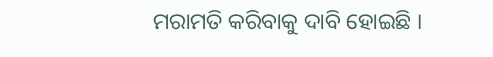ମରାମତି କରିବାକୁ ଦାବି ହୋଇଛି ।